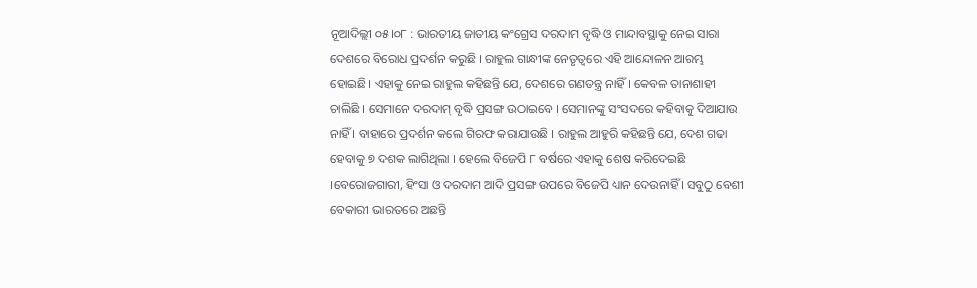ନୂଆଦିଲ୍ଲୀ ୦୫।୦୮ : ଭାରତୀୟ ଜାତୀୟ କଂଗ୍ରେସ ଦରଦାମ ବୃଦ୍ଧି ଓ ମାନ୍ଦାବସ୍ଥାକୁ ନେଇ ସାରା ଦେଶରେ ବିରୋଧ ପ୍ରଦର୍ଶନ କରୁଛି । ରାହୁଲ ଗାନ୍ଧୀଙ୍କ ନେତୃତ୍ୱରେ ଏହି ଆନ୍ଦୋଳନ ଆରମ୍ଭ ହୋଇଛି। ଏହାକୁ ନେଇ ରାହୁଲ କହିଛନ୍ତି ଯେ, ଦେଶରେ ଗଣତନ୍ତ୍ର ନାହିଁ । କେବଳ ତାନାଶାହୀ ଚାଲିଛି । ସେମାନେ ଦରଦାମ୍ ବୃଦ୍ଧି ପ୍ରସଙ୍ଗ ଉଠାଇବେ । ସେମାନଙ୍କୁ ସଂସଦରେ କହିବାକୁ ଦିଆଯାଉ ନାହିଁ । ବାହାରେ ପ୍ରଦର୍ଶନ କଲେ ଗିରଫ କରାଯାଉଛି । ରାହୁଲ ଆହୁରି କହିଛନ୍ତି ଯେ, ଦେଶ ଗଢା ହେବାକୁ ୭ ଦଶକ ଲାଗିଥିଲା । ହେଲେ ବିଜେପି ୮ ବର୍ଷରେ ଏହାକୁ ଶେଷ କରିଦେଇଛି ।ବେରୋଜଗାରୀ, ହିଂସା ଓ ଦରଦାମ ଆଦି ପ୍ରସଙ୍ଗ ଉପରେ ବିଜେପି ଧ୍ୟାନ ଦେଉନାହିଁ । ସବୁଠୁ ବେଶୀ ବେକାରୀ ଭାରତରେ ଅଛନ୍ତି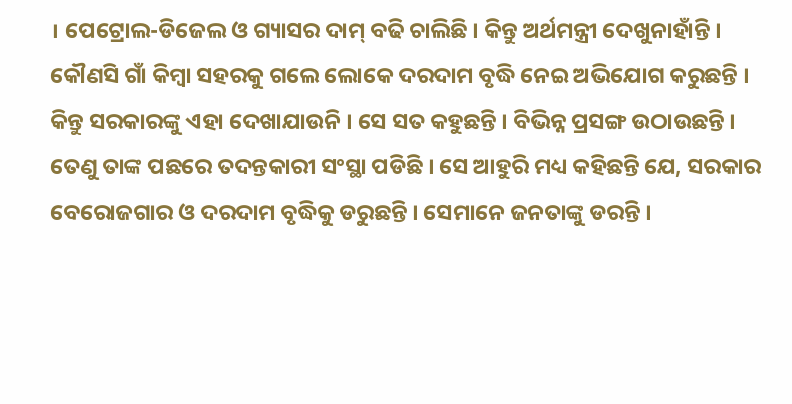। ପେଟ୍ରୋଲ-ଡିଜେଲ ଓ ଗ୍ୟାସର ଦାମ୍ ବଢି ଚାଲିଛି । କିନ୍ତୁ ଅର୍ଥମନ୍ତ୍ରୀ ଦେଖୁନାହାଁନ୍ତି । କୌଣସି ଗାଁ କିମ୍ବା ସହରକୁ ଗଲେ ଲୋକେ ଦରଦାମ ବୃଦ୍ଧି ନେଇ ଅଭିଯୋଗ କରୁଛନ୍ତି । କିନ୍ତୁ ସରକାରଙ୍କୁ ଏହା ଦେଖାଯାଉନି । ସେ ସତ କହୁଛନ୍ତି । ବିଭିନ୍ନ ପ୍ରସଙ୍ଗ ଉଠାଉଛନ୍ତି । ତେଣୁ ତାଙ୍କ ପଛରେ ତଦନ୍ତକାରୀ ସଂସ୍ଥା ପଡିଛି । ସେ ଆହୁରି ମଧ୍ୟ କହିଛନ୍ତି ଯେ, ସରକାର ବେରୋଜଗାର ଓ ଦରଦାମ ବୃଦ୍ଧିକୁ ଡରୁଛନ୍ତି । ସେମାନେ ଜନତାଙ୍କୁ ଡରନ୍ତି ।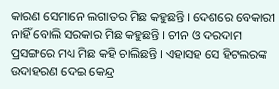କାରଣ ସେମାନେ ଲଗାତର ମିଛ କହୁଛନ୍ତି । ଦେଶରେ ବେକାରୀ ନାହିଁ ବୋଲି ସରକାର ମିଛ କହୁଛନ୍ତି । ଚୀନ ଓ ଦରଦାମ ପ୍ରସଙ୍ଗରେ ମଧ୍ୟ ମିଛ କହି ଚାଲିଛନ୍ତି । ଏହାସହ ସେ ହିଟଲରଙ୍କ ଉଦାହରଣ ଦେଇ କେନ୍ଦ୍ର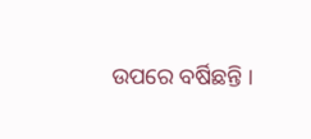ଉପରେ ବର୍ଷିଛନ୍ତି ।